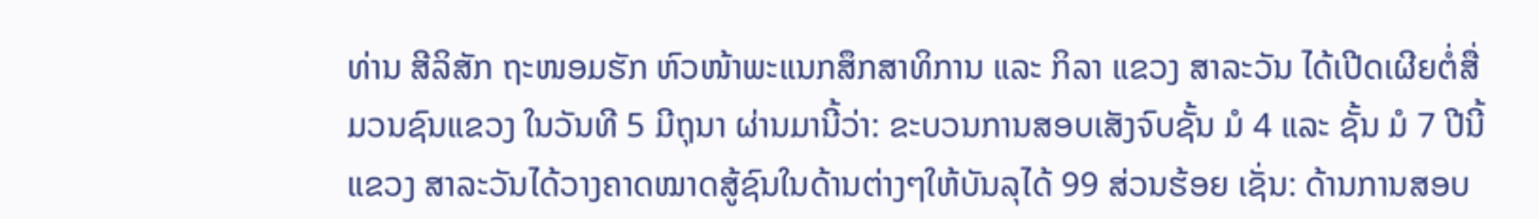ທ່ານ ສີລິສັກ ຖະໜອມຮັກ ຫົວໜ້າພະແນກສຶກສາທິການ ແລະ ກິລາ ແຂວງ ສາລະວັນ ໄດ້ເປີດເຜີຍຕໍ່ສື່ມວນຊົນແຂວງ ໃນວັນທີ 5 ມີຖຸນາ ຜ່ານມານີ້ວ່າ: ຂະບວນການສອບເສັງຈົບຊັ້ນ ມໍ 4 ແລະ ຊັ້ນ ມໍ 7 ປີນີ້ ແຂວງ ສາລະວັນໄດ້ວາງຄາດໝາດສູ້ຊົນໃນດ້ານຕ່າງໆໃຫ້ບັນລຸໄດ້ 99 ສ່ວນຮ້ອຍ ເຊັ່ນ: ດ້ານການສອບ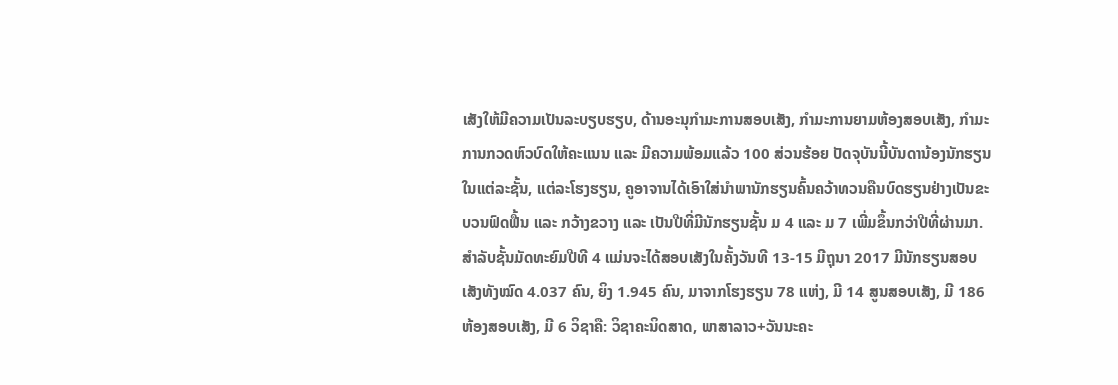ເສັງໃຫ້ມີຄວາມເປັນລະບຽບຮຽບ, ດ້ານອະນຸກຳມະການສອບເສັງ, ກຳມະການຍາມຫ້ອງສອບເສັງ, ກຳມະການກວດຫົວບົດໃຫ້ຄະແນນ ແລະ ມີຄວາມພ້ອມແລ້ວ 100 ສ່ວນຮ້ອຍ ປັດຈຸບັນນີ້ບັນດານ້ອງນັກຮຽນໃນແຕ່ລະຊັ້ນ, ແຕ່ລະໂຮງຮຽນ, ຄູອາຈານໄດ້ເອົາໃສ່ນຳພານັກຮຽນຄົ້ນຄວ້າທວນຄືນບົດຮຽນຢ່າງເປັນຂະບວນຟົດຟື້ນ ແລະ ກວ້າງຂວາງ ແລະ ເປັນປີທີ່ມີນັກຮຽນຊັ້ນ ມ 4 ແລະ ມ 7 ເພີ່ມຂຶ້ນກວ່າປີທີ່ຜ່ານມາ. ສໍາລັບຊັ້ນມັດທະຍົມປີທີ 4 ແມ່ນຈະໄດ້ສອບເສັງໃນຄັ້ງວັນທີ 13-15 ມີຖຸນາ 2017 ມີນັກຮຽນສອບເສັງທັງໝົດ 4.037 ຄົນ, ຍິງ 1.945 ຄົນ, ມາຈາກໂຮງຮຽນ 78 ແຫ່ງ, ມີ 14 ສູນສອບເສັງ, ມີ 186 ຫ້ອງສອບເສັງ, ມີ 6 ວິຊາຄື: ວິຊາຄະນິດສາດ, ພາສາລາວ+ວັນນະຄະ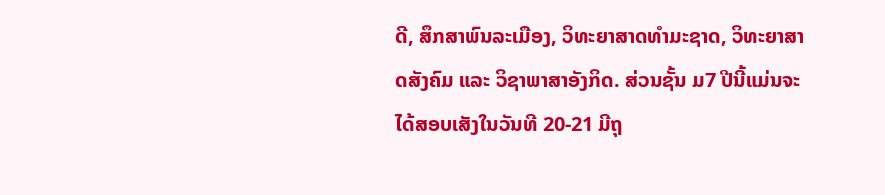ດີ, ສຶກສາພົນລະເມືອງ, ວິທະຍາສາດທຳມະຊາດ, ວິທະຍາສາດສັງຄົມ ແລະ ວິຊາພາສາອັງກິດ. ສ່ວນຊັ້ນ ມ7 ປີນີ້ແມ່ນຈະໄດ້ສອບເສັງໃນວັນທີ 20-21 ມີຖຸ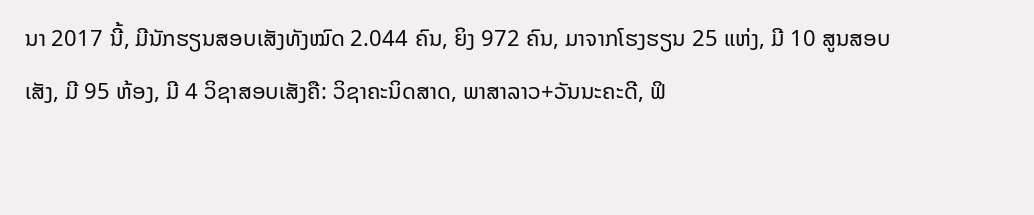ນາ 2017 ນີ້, ມີນັກຮຽນສອບເສັງທັງໝົດ 2.044 ຄົນ, ຍິງ 972 ຄົນ, ມາຈາກໂຮງຮຽນ 25 ແຫ່ງ, ມີ 10 ສູນສອບເສັງ, ມີ 95 ຫ້ອງ, ມີ 4 ວິຊາສອບເສັງຄື: ວິຊາຄະນິດສາດ, ພາສາລາວ+ວັນນະຄະດີ, ຟິ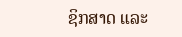ຊິກສາດ ແລະ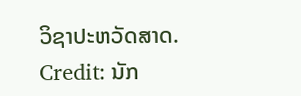ວິຊາປະຫວັດສາດ.
Credit: ນັກ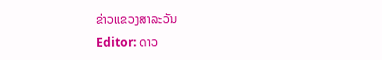ຂ່າວແຂວງສາລະວັນ
Editor: ດາວ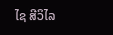ໄຊ ສີວິໄລ